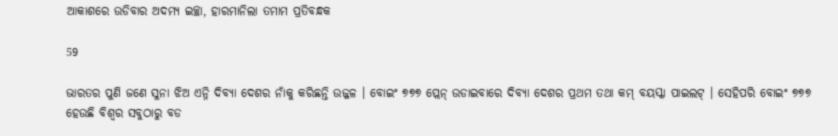ଆକାଶରେ ଉଡିବାର ଅଦମ୍ୟ ଇଚ୍ଛା, ହାରମାନିଲା ତମାମ ପ୍ରତିବନ୍ଧକ

59

ଭାରତର ପୁଣି ଜଣେ ସୁନା ଝିଅ ଏନ୍ନି ଦିବ୍ୟା ଦେଶର ନାଁକୁ କରିଛନ୍ତି ଉଜ୍ଜଳ । ବୋଇଂ ୭୭୭ ପ୍ଲେନ୍ ଉଡାଇବାରେ ଦିବ୍ୟା ଦେଶର ପ୍ରଥମ ତଥା କମ୍ ବୟସ୍କା ପାଇଲଟ୍ । ସେହିପରି ବୋଇଂ ୭୭୭ ହେଉଛି ବିଶ୍ୱର ସବୁଠାରୁ ବଡ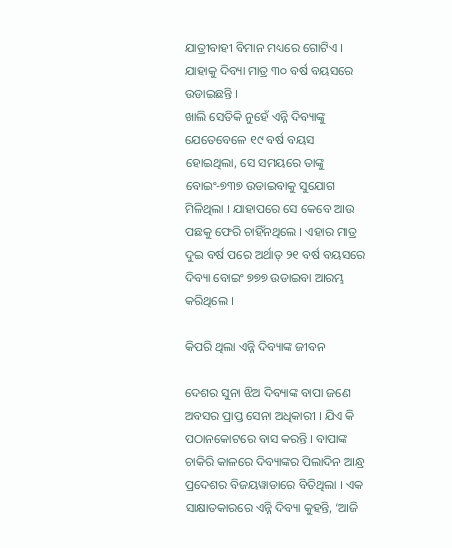ଯାତ୍ରୀବାହୀ ବିମାନ ମଧ୍ୟରେ ଗୋଟିଏ । ଯାହାକୁ ଦିବ୍ୟା ମାତ୍ର ୩୦ ବର୍ଷ ବୟସରେ ଉଡାଇଛନ୍ତି ।
ଖାଲି ସେତିକି ନୁହେଁ ଏନ୍ନି ଦିବ୍ୟାଙ୍କୁ ଯେତେବେଳେ ୧୯ ବର୍ଷ ବୟସ ହୋଇଥିଲା, ସେ ସମୟରେ ତାଙ୍କୁ ବୋଇଂ-୭୩୭ ଉଡାଇବାକୁ ସୁଯୋଗ ମିଳିଥିଲା । ଯାହାପରେ ସେ କେବେ ଆଉ ପଛକୁ ଫେରି ଚାହିଁନଥିଲେ । ଏହାର ମାତ୍ର ଦୁଇ ବର୍ଷ ପରେ ଅର୍ଥାତ୍ ୨୧ ବର୍ଷ ବୟସରେ ଦିବ୍ୟା ବୋଇଂ ୭୭୭ ଉଡାଇବା ଆରମ୍ଭ କରିଥିଲେ ।

କିପରି ଥିଲା ଏନ୍ନି ଦିବ୍ୟାଙ୍କ ଜୀବନ

ଦେଶର ସୁନା ଝିଅ ଦିବ୍ୟାଙ୍କ ବାପା ଜଣେ ଅବସର ପ୍ରାପ୍ତ ସେନା ଅଧିକାରୀ । ଯିଏ କି ପଠାନକୋଟରେ ବାସ କରନ୍ତି । ବାପାଙ୍କ ଚାକିରି କାଳରେ ଦିବ୍ୟାଙ୍କର ପିଲାଦିନ ଆନ୍ଧ୍ର ପ୍ରଦେଶର ବିଜୟୱାଡାରେ ବିତିଥିଲା । ଏକ ସାକ୍ଷାତକାରରେ ଏନ୍ନି ଦିବ୍ୟା କୁହନ୍ତି, ‘ଆଜି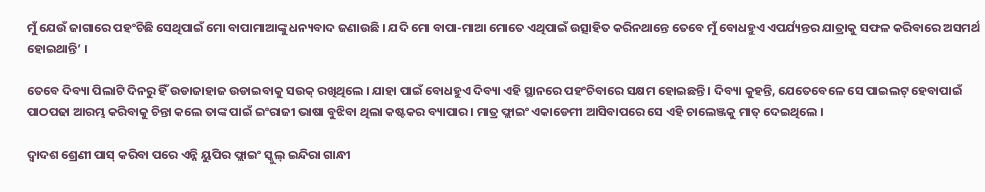ମୁଁ ଯେଉଁ ଜାଗାରେ ପହଂଚିଛି ସେଥିପାଇଁ ମୋ ବାପାମାଆଙ୍କୁ ଧନ୍ୟବାଦ ଜଣାଉଛି । ଯଦି ମୋ ବାପା-ମାଆ ମୋତେ ଏଥିପାଇଁ ଉତ୍ସାହିତ କରିନଥାନ୍ତେ ତେବେ ମୁଁ ବୋଧହୁଏ ଏପର୍ଯ୍ୟନ୍ତର ଯାତ୍ରାକୁ ସଫଳ କରିବାରେ ଅସମର୍ଥ ହୋଇଥାନ୍ତି’ ।

ତେବେ ଦିବ୍ୟା ପିଲାଟି ଦିନରୁ ହିଁ ଉଡାଜାହାଜ ଉଡାଇବାକୁ ସଉକ୍ ରଖିଥିଲେ । ଯାହା ପାଇଁ ବୋଧହୁଏ ଦିବ୍ୟା ଏହି ସ୍ଥାନରେ ପହଂଚିବାରେ ସକ୍ଷମ ହୋଇଛନ୍ତି । ଦିବ୍ୟା କୁହନ୍ତି, ଯେତେବେଳେ ସେ ପାଇଲଟ୍ ହେବାପାଇଁ ପାଠପଢା ଆରମ୍ଭ କରିବାକୁ ଚିନ୍ତା କଲେ ତାଙ୍କ ପାଇଁ ଇଂରାଜୀ ଭାଷା ବୁଝିବା ଥିଲା କଷ୍ଟକର ବ୍ୟାପାର । ମାତ୍ର ଫ୍ଲାଇଂ ଏକାଡେମୀ ଆସିବାପରେ ସେ ଏହି ଚାଲେଞ୍ଜକୁ ମାତ୍ ଦେଇଥିଲେ ।

ଦ୍ୱାଦଶ ଶ୍ରେଣୀ ପାସ୍ କରିବା ପରେ ଏନ୍ନି ୟୁପିର ଫ୍ଲାଇଂ ସ୍କୁଲ୍ ଇନ୍ଦିରା ଗାନ୍ଧୀ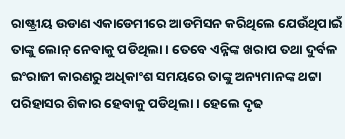ରାଷ୍ଟ୍ରୀୟ ଉଡାଣ ଏକାଡେମୀରେ ଆଡମିସନ କରିଥିଲେ ଯେଉଁଥିପାଇଁ ତାଙ୍କୁ ଲୋନ୍ ନେବାକୁ ପଡିଥିଲା । ତେବେ ଏନ୍ନିଙ୍କ ଖରାପ ତଥା ଦୁର୍ବଳ ଇଂରାଜୀ କାରଣରୁ ଅଧିକାଂଶ ସମୟରେ ତାଙ୍କୁ ଅନ୍ୟମାନଙ୍କ ଥଟ୍ଟା ପରିହାସର ଶିକାର ହେବାକୁ ପଡିଥିଲା । ହେଲେ ଦୃଢ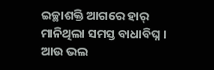ଇଚ୍ଛାଶକ୍ତି ଆଗରେ ହାର୍ ମାନିଥିଲା ସମସ୍ତ ବାଧାବିଘ୍ନ । ଆଉ ଭଲ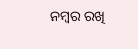ନମ୍ବର ରଖି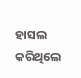ହାସଲ କରିଥିଲେ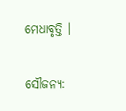ମେଧାବୃତ୍ତି ।

ସୌଜନ୍ୟ: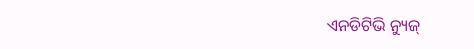ଏନଡିଟିଭି ନ୍ୟୁଜ୍